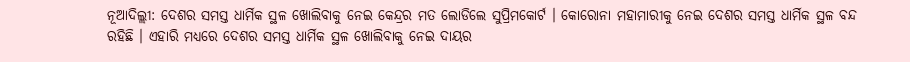ନୂଆଦିଲ୍ଲୀ: ଦେଶର ସମସ୍ତ ଧାର୍ମିକ ସ୍ଥଳ ଖୋଲିବାକୁ ନେଇ କେନ୍ଦ୍ରର ମତ ଲୋଡିଲେ ସୁପ୍ରିମକୋର୍ଟ । କୋରୋନା ମହାମାରୀକୁ ନେଇ ଦେଶର ସମସ୍ତ ଧାର୍ମିକ ସ୍ଥଳ ବନ୍ଦ ରହିଛି । ଏହାରି ମଧ୍ୟରେ ଦେଶର ସମସ୍ତ ଧାର୍ମିକ ସ୍ଥଳ ଖୋଲିବାକୁ ନେଇ ଦାୟର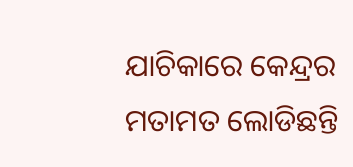ଯାଚିକାରେ କେନ୍ଦ୍ରର ମତାମତ ଲୋଡିଛନ୍ତି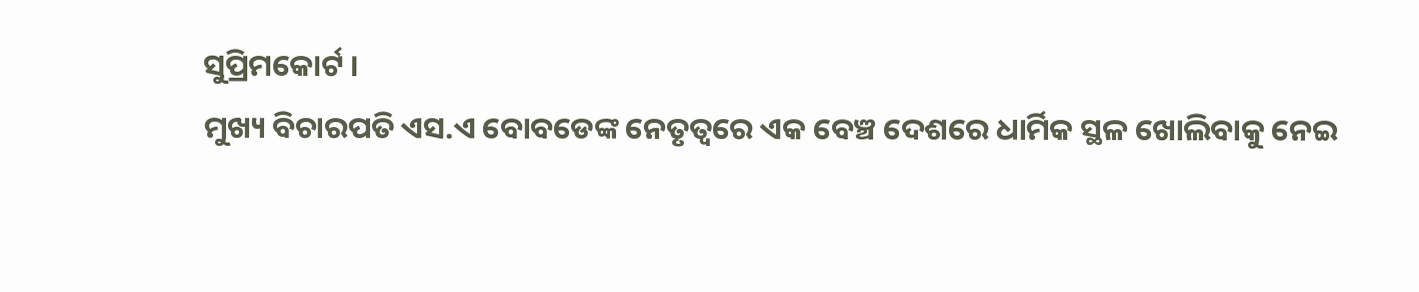ସୁପ୍ରିମକୋର୍ଟ ।
ମୁଖ୍ୟ ବିଚାରପତି ଏସ.ଏ ବୋବଡେଙ୍କ ନେତୃତ୍ବରେ ଏକ ବେଞ୍ଚ ଦେଶରେ ଧାର୍ମିକ ସ୍ଥଳ ଖୋଲିବାକୁ ନେଇ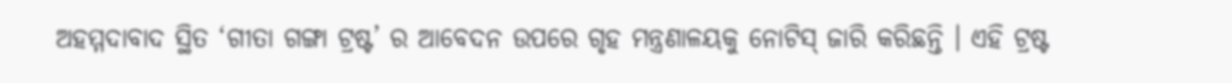ଅହମ୍ମଦାବାଦ ସ୍ଥିତ ‘ଗୀତା ଗଙ୍ଗା ଟ୍ରଷ୍ଟ’ ର ଆବେଦନ ଉପରେ ଗୃହ ମନ୍ତ୍ରଣାଳୟକୁ ନୋଟିସ୍ ଜାରି କରିଛନ୍ତି । ଏହି ଟ୍ରଷ୍ଟ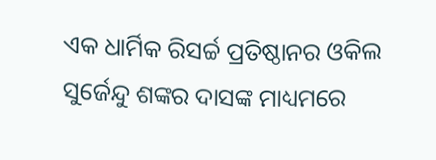ଏକ ଧାର୍ମିକ ରିସର୍ଚ୍ଚ ପ୍ରତିଷ୍ଠାନର ଓକିଲ ସୁର୍ଜେନ୍ଦୁ ଶଙ୍କର ଦାସଙ୍କ ମାଧ୍ୟମରେ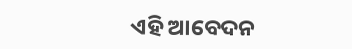ଏହି ଆବେଦନ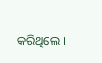କରିଥିଲେ ।